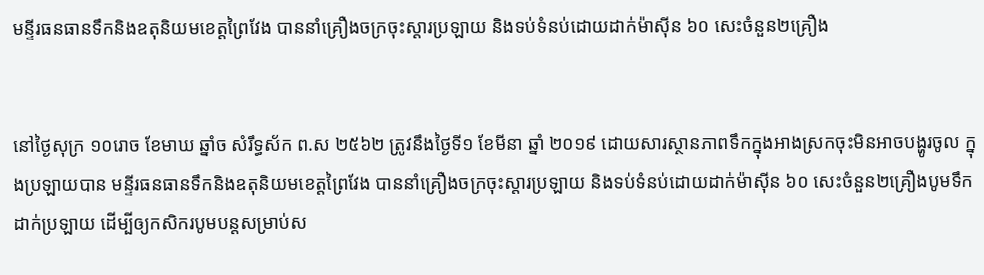មន្ទីរធនធានទឹកនិងឧតុនិយមខេត្តព្រៃវែង បាននាំគ្រឿងចក្រចុះស្តារប្រឡាយ និងទប់ទំនប់ដោយដាក់ម៉ាស៊ីន ៦០ សេះចំនួន២គ្រឿង


នៅថ្ងៃសុក្រ ១០រោច ខែមាឃ ឆ្នាំច សំរឹទ្ធស័ក ព.ស ២៥៦២ ត្រូវនឹងថ្ងៃទី១ ខែមីនា ឆ្នាំ ២០១៩ ដោយសារស្ថានភាពទឹកក្នុងអាងស្រកចុះមិនអាចបង្ហូរចូល ក្នុងប្រឡាយបាន មន្ទីរធនធានទឹកនិងឧតុនិយមខេត្តព្រៃវែង បាននាំគ្រឿងចក្រចុះស្តារប្រឡាយ និងទប់ទំនប់ដោយដាក់ម៉ាស៊ីន ៦០ សេះចំនួន២គ្រឿងបូមទឹកដាក់ប្រឡាយ ដើម្បីឲ្យកសិករបូមបន្តសម្រាប់ស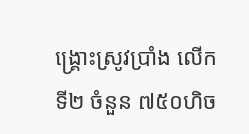ង្រ្គោះស្រូវប្រាំង លើកទី២ ចំនួន ៧៥០ហិច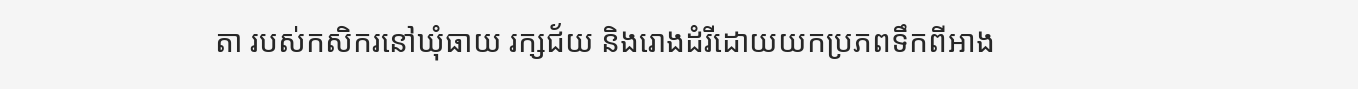តា របស់កសិករនៅឃុំធាយ រក្សជ័យ និងរោងដំរីដោយយកប្រភពទឹកពីអាង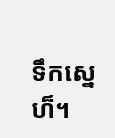ទឹកស្នេហ៏។